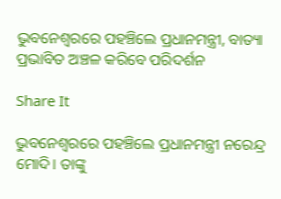ଭୁବନେଶ୍ୱରରେ ପହଞ୍ଚିଲେ ପ୍ରଧାନମନ୍ତ୍ରୀ, ବାତ୍ୟା ପ୍ରଭାବିତ ଅଞ୍ଚଳ କରିବେ ପରିଦର୍ଶନ

Share It

ଭୁବନେଶ୍ୱରରେ ପହଞ୍ଚିଲେ ପ୍ରଧାନମନ୍ତ୍ରୀ ନରେନ୍ଦ୍ର ମୋଦି। ତାଙ୍କୁ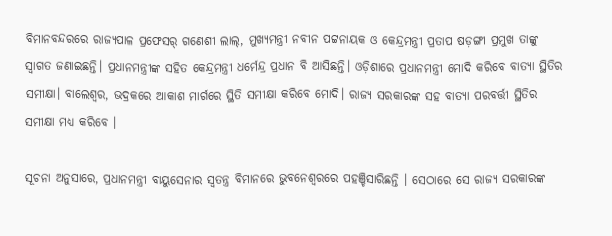ବିମାନବନ୍ଦରରେ ରାଜ୍ୟପାଳ ପ୍ରଫେସର୍ ଗଣେଶୀ ଲାଲ୍, ମୁଖ୍ୟମନ୍ତ୍ରୀ ନବୀନ ପଟ୍ଟନାୟକ ଓ କେନ୍ଦ୍ରମନ୍ତ୍ରୀ ପ୍ରତାପ ଷଡ଼ଙ୍ଗୀ ପ୍ରମୁଖ ତାଙ୍କୁ ସ୍ୱାଗତ ଜଣାଇଛନ୍ତି। ପ୍ରଧାନମନ୍ତ୍ରୀଙ୍କ ସହିତ କେନ୍ଦ୍ରମନ୍ତ୍ରୀ ଧର୍ମେନ୍ଦ୍ର ପ୍ରଧାନ ବି ଆସିଛନ୍ତି। ଓଡ଼ିଶାରେ ପ୍ରଧାନମନ୍ତ୍ରୀ ମୋଦି କରିବେ ବାତ୍ୟା ସ୍ଥିତିର ସମୀକ୍ଷା। ବାଲେଶ୍ୱର, ଭଦ୍ରକରେ ଆକାଶ ମାର୍ଗରେ ସ୍ଥିତି ସମୀକ୍ଷା କରିବେ ମୋଦି। ରାଜ୍ୟ ସରକାରଙ୍କ ସହ ବାତ୍ୟା ପରବର୍ତ୍ତୀ ସ୍ଥିତିର ସମୀକ୍ଷା ମଧ୍ୟ କରିବେ ।

ସୂଚନା ଅନୁସାରେ, ପ୍ରଧାନମନ୍ତ୍ରୀ ବାୟୁସେନାର ସ୍ୱତନ୍ତ୍ର ବିମାନରେ ଭୁବନେଶ୍ୱରରେ ପହଞ୍ଚିସାରିଛନ୍ତି । ସେଠାରେ ସେ ରାଜ୍ୟ ସରକାରଙ୍କ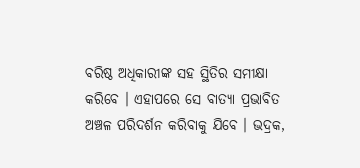ବରିଷ୍ଠ ଅଧିକାରୀଙ୍କ ସହ ସ୍ଥିତିର ସମୀକ୍ଷା କରିବେ । ଏହାପରେ ସେ ବାତ୍ୟା ପ୍ରଭାବିତ ଅଞ୍ଚଳ ପରିଦର୍ଶନ କରିବାକୁ ଯିବେ । ଭଦ୍ରକ,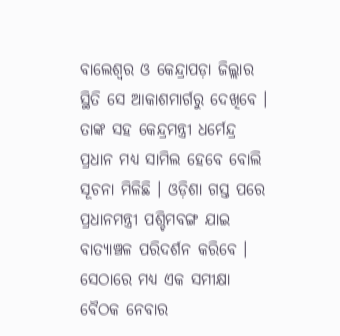ବାଲେଶ୍ୱର ଓ କେନ୍ଦ୍ରାପଡ଼ା ଜିଲ୍ଲାର ସ୍ଥିତି ସେ ଆକାଶମାର୍ଗରୁ ଦେଖିବେ । ତାଙ୍କ ସହ କେନ୍ଦ୍ରମନ୍ତ୍ରୀ ଧର୍ମେନ୍ଦ୍ର ପ୍ରଧାନ ମଧ୍ୟ ସାମିଲ ହେବେ ବୋଲି ସୂଚନା ମିଳିଛି । ଓଡ଼ିଶା ଗସ୍ତ ପରେ ପ୍ରଧାନମନ୍ତ୍ରୀ ପଶ୍ଚିମବଙ୍ଗ ଯାଇ ବାତ୍ୟାଞ୍ଚଳ ପରିଦର୍ଶନ କରିବେ । ସେଠାରେ ମଧ୍ୟ ଏକ ସମୀକ୍ଷା ବୈଠକ ନେବାର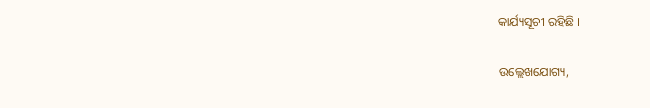କାର୍ଯ୍ୟସୂଚୀ ରହିଛି ।

ଉଲ୍ଲେଖଯୋଗ୍ୟ,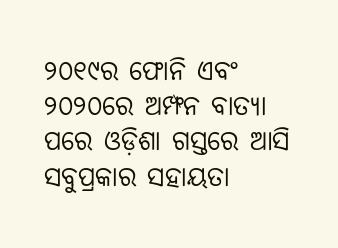୨୦୧୯ର ଫୋନି ଏବଂ ୨୦୨୦ରେ ଅମ୍ଫନ ବାତ୍ୟା ପରେ ଓଡ଼ିଶା ଗସ୍ତରେ ଆସି ସବୁପ୍ରକାର ସହାୟତା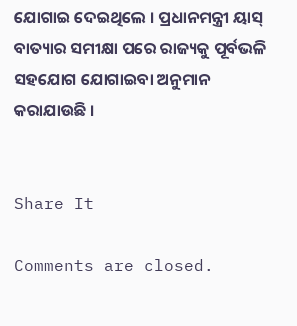ଯୋଗାଇ ଦେଇଥିଲେ । ପ୍ରଧାନମନ୍ତ୍ରୀ ୟାସ୍‌ ବାତ୍ୟାର ସମୀକ୍ଷା ପରେ ରାଜ୍ୟକୁ ପୂର୍ବଭଳି ସହଯୋଗ ଯୋଗାଇବା ଅନୁମାନ କରାଯାଉଛି ।


Share It

Comments are closed.